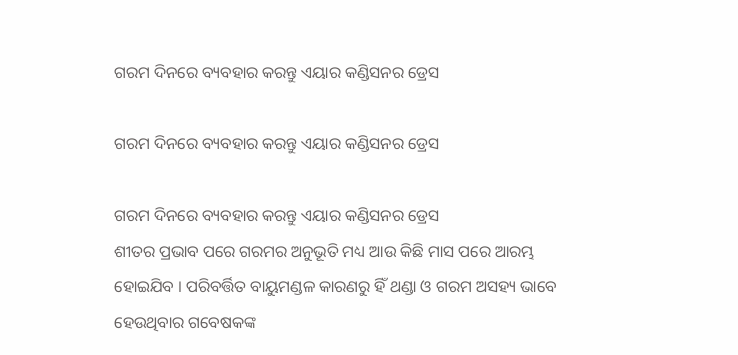ଗରମ ଦିନରେ ବ୍ୟବହାର କରନ୍ତୁ ଏୟାର କଣ୍ଡିସନର ଡ୍ରେସ

ଗରମ ଦିନରେ ବ୍ୟବହାର କରନ୍ତୁ ଏୟାର କଣ୍ଡିସନର ଡ୍ରେସ

ଗରମ ଦିନରେ ବ୍ୟବହାର କରନ୍ତୁ ଏୟାର କଣ୍ଡିସନର ଡ୍ରେସ
ଶୀତର ପ୍ରଭାବ ପରେ ଗରମର ଅନୁଭୂତି ମଧ୍ୟ ଆଉ କିଛି ମାସ ପରେ ଆରମ୍ଭ ହୋଇଯିବ । ପରିବର୍ତ୍ତିତ ବାୟୁମଣ୍ଡଳ କାରଣରୁ ହିଁ ଥଣ୍ଡା ଓ ଗରମ ଅସହ୍ୟ ଭାବେ ହେଉଥିବାର ଗବେଷକଙ୍କ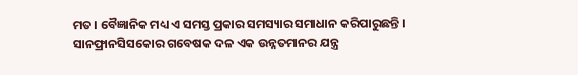ମତ । ବୈଜ୍ଞାନିକ ମଧ୍ୟ ଏ ସମସ୍ତ ପ୍ରକାର ସମସ୍ୟାର ସମାଧାନ କରିପାରୁଛନ୍ତି । ସାନଫ୍ରାନସିସକୋର ଗବେଷକ ଦଳ ଏକ ଉନ୍ନତମାନର ଯନ୍ତ୍ର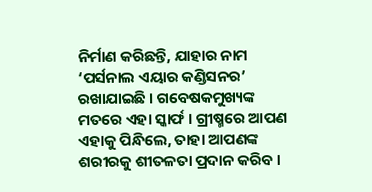ନିର୍ମାଣ କରିଛନ୍ତି, ଯାହାର ନାମ ‘ପର୍ସନାଲ ଏୟାର କଣ୍ଡିସନର’ ରଖାଯାଇଛି । ଗବେଷକମୁଖ୍ୟଙ୍କ ମତରେ ଏହା ସ୍କାର୍ଫ । ଗ୍ରୀଷ୍ମରେ ଆପଣ ଏହାକୁ ପିନ୍ଧିଲେ, ତାହା ଆପଣଙ୍କ ଶରୀରକୁ ଶୀତଳତା ପ୍ରଦାନ କରିବ ।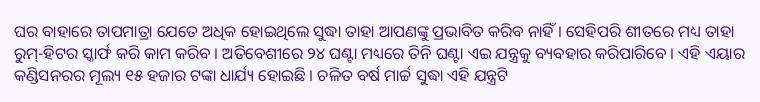ଘର ବାହାରେ ତାପମାତ୍ରା ଯେତେ ଅଧିକ ହୋଇଥିଲେ ସୁଦ୍ଧା ତାହା ଆପଣଙ୍କୁ ପ୍ରଭାବିତ କରିବ ନାହିଁ । ସେହିପରି ଶୀତରେ ମଧ୍ୟ ତାହା ରୁମ୍-ହିଟର ସ୍କାର୍ଫ କରି କାମ କରିବ । ଅତିବେଶୀରେ ୨୪ ଘଣ୍ଟା ମଧ୍ୟରେ ତିନି ଘଣ୍ଟା ଏଇ ଯନ୍ତ୍ରକୁ ବ୍ୟବହାର କରିପାରିବେ । ଏହି ଏୟାର କଣ୍ଡିସନରର ମୂଲ୍ୟ ୧୫ ହଜାର ଟଙ୍କା ଧାର୍ଯ୍ୟ ହୋଇଛି । ଚଳିତ ବର୍ଷ ମାର୍ଚ୍ଚ ସୁଦ୍ଧା ଏହି ଯନ୍ତ୍ରଟି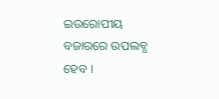ଇଉରୋପୀୟ ବଜାରରେ ଉପଲବ୍ଧ ହେବ ।